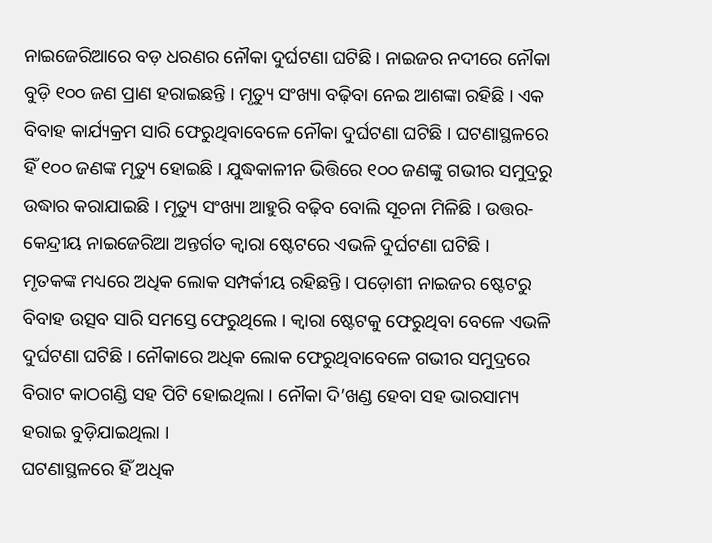ନାଇଜେରିଆରେ ବଡ଼ ଧରଣର ନୌକା ଦୁର୍ଘଟଣା ଘଟିଛି । ନାଇଜର ନଦୀରେ ନୌକା ବୁଡ଼ି ୧୦୦ ଜଣ ପ୍ରାଣ ହରାଇଛନ୍ତି । ମୃତ୍ୟୁ ସଂଖ୍ୟା ବଢ଼ିବା ନେଇ ଆଶଙ୍କା ରହିଛି । ଏକ ବିବାହ କାର୍ଯ୍ୟକ୍ରମ ସାରି ଫେରୁଥିବାବେଳେ ନୌକା ଦୁର୍ଘଟଣା ଘଟିଛି । ଘଟଣାସ୍ଥଳରେ ହିଁ ୧୦୦ ଜଣଙ୍କ ମୃତ୍ୟୁ ହୋଇଛି । ଯୁଦ୍ଧକାଳୀନ ଭିତ୍ତିରେ ୧୦୦ ଜଣଙ୍କୁ ଗଭୀର ସମୁଦ୍ରରୁ ଉଦ୍ଧାର କରାଯାଇଛି । ମୃତ୍ୟୁ ସଂଖ୍ୟା ଆହୁରି ବଢ଼ିବ ବୋଲି ସୂଚନା ମିଳିଛି । ଉତ୍ତର-କେନ୍ଦ୍ରୀୟ ନାଇଜେରିଆ ଅନ୍ତର୍ଗତ କ୍ବାରା ଷ୍ଟେଟରେ ଏଭଳି ଦୁର୍ଘଟଣା ଘଟିଛି ।
ମୃତକଙ୍କ ମଧ୍ୟରେ ଅଧିକ ଲୋକ ସମ୍ପର୍କୀୟ ରହିଛନ୍ତି । ପଡ଼ୋଶୀ ନାଇଜର ଷ୍ଟେଟରୁ ବିବାହ ଉତ୍ସବ ସାରି ସମସ୍ତେ ଫେରୁଥିଲେ । କ୍ବାରା ଷ୍ଟେଟକୁ ଫେରୁଥିବା ବେଳେ ଏଭଳି ଦୁର୍ଘଟଣା ଘଟିଛି । ନୌକାରେ ଅଧିକ ଲୋକ ଫେରୁଥିବାବେଳେ ଗଭୀର ସମୁଦ୍ରରେ ବିରାଟ କାଠଗଣ୍ଡି ସହ ପିଟି ହୋଇଥିଲା । ନୌକା ଦି’ଖଣ୍ଡ ହେବା ସହ ଭାରସାମ୍ୟ ହରାଇ ବୁଡ଼ିଯାଇଥିଲା ।
ଘଟଣାସ୍ଥଳରେ ହିଁ ଅଧିକ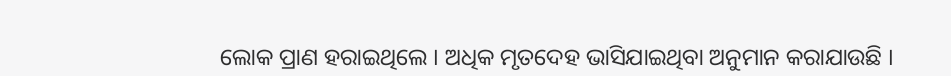ଲୋକ ପ୍ରାଣ ହରାଇଥିଲେ । ଅଧିକ ମୃତଦେହ ଭାସିଯାଇଥିବା ଅନୁମାନ କରାଯାଉଛି ।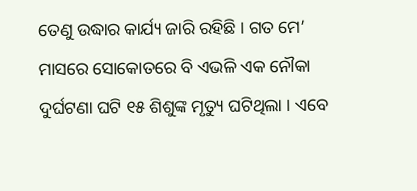ତେଣୁ ଉଦ୍ଧାର କାର୍ଯ୍ୟ ଜାରି ରହିଛି । ଗତ ମେ’ ମାସରେ ସୋକୋତରେ ବି ଏଭଳି ଏକ ନୌକା ଦୁର୍ଘଟଣା ଘଟି ୧୫ ଶିଶୁଙ୍କ ମୃତ୍ୟୁ ଘଟିଥିଲା । ଏବେ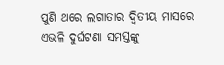ପୁଣି ଥରେ ଲଗାତାର ଦ୍ୱିତୀୟ ମାସରେ ଏଭଳି ଦୁର୍ଘଟଣା ସମସ୍ତଙ୍କୁ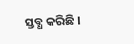ସ୍ତବ୍ଧ କରିଛି ।